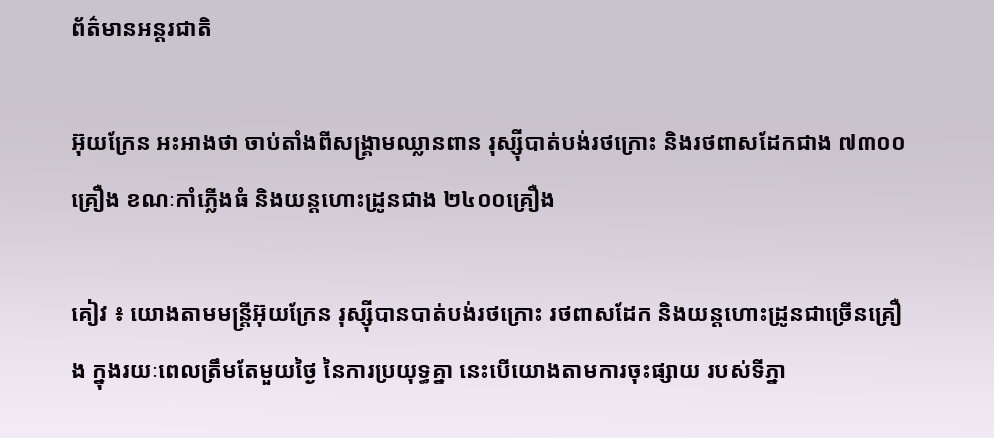ព័ត៌មានអន្តរជាតិ

អ៊ុយក្រែន អះអាងថា ចាប់តាំងពីសង្គ្រាមឈ្លានពាន រុស្ស៊ីបាត់បង់រថក្រោះ និងរថពាសដែកជាង ៧៣០០គ្រឿង ខណៈកាំភ្លើងធំ និងយន្តហោះដ្រូនជាង ២៤០០គ្រឿង

គៀវ ៖ យោងតាមមន្ត្រីអ៊ុយក្រែន រុស្ស៊ីបានបាត់បង់រថក្រោះ រថពាសដែក និងយន្តហោះដ្រូនជាច្រើនគ្រឿង ក្នុងរយៈពេលត្រឹមតែមួយថ្ងៃ នៃការប្រយុទ្ធគ្នា នេះបើយោងតាមការចុះផ្សាយ របស់ទីភ្នា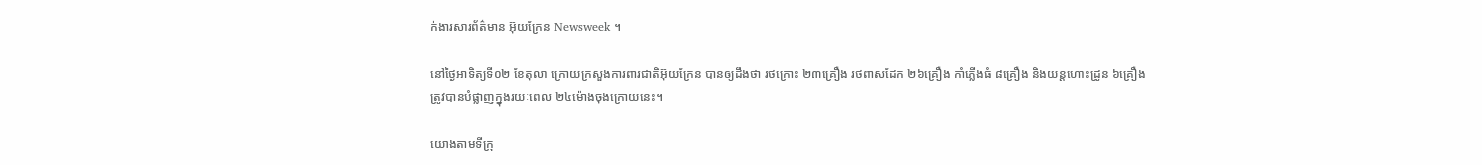ក់ងារសារព័ត៌មាន អ៊ុយក្រែន Newsweek ។

នៅថ្ងៃអាទិត្យទី០២ ខែតុលា ក្រោយក្រសួងការពារជាតិអ៊ុយក្រែន បានឲ្យដឹងថា រថក្រោះ ២៣គ្រឿង រថពាសដែក ២៦គ្រឿង កាំភ្លើងធំ ៨គ្រឿង និងយន្តហោះដ្រូន ៦គ្រឿង ត្រូវបានបំផ្លាញក្នុងរយៈពេល ២៤ម៉ោងចុងក្រោយនេះ។

យោងតាមទីក្រុ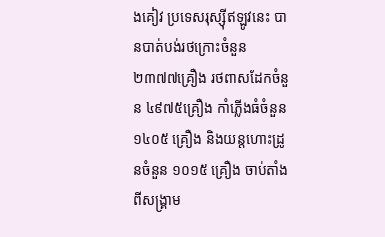ងគៀវ ប្រទេសរុស្ស៊ីឥឡូវនេះ បានបាត់បង់រថក្រោះចំនួន ២៣៧៧គ្រឿង រថពាសដែកចំនួន ៤៩៧៥គ្រឿង កាំភ្លើងធំចំនួន ១៤០៥ គ្រឿង និងយន្តហោះដ្រូនចំនួន ១០១៥ គ្រឿង ចាប់តាំងពីសង្រ្គាម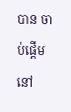បាន ចាប់ផ្តើមនៅ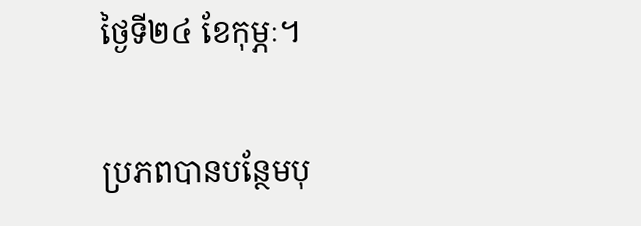ថ្ងៃទី២៤ ខែកុម្ភៈ។

ប្រភពបានបន្ថែមបុ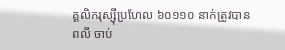គ្គលិករុស្ស៊ីប្រហែល ៦០១១០ នាក់ត្រូវបានពលី ចាប់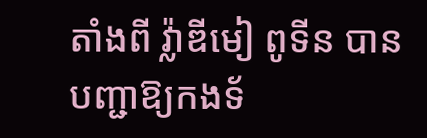តាំងពី វ្ល៉ាឌីមៀ ពូទីន បានបញ្ជាឱ្យកងទ័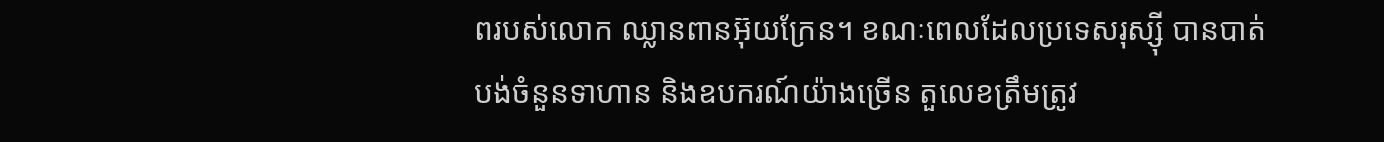ពរបស់លោក ឈ្លានពានអ៊ុយក្រែន។ ខណៈពេលដែលប្រទេសរុស្ស៊ី បានបាត់បង់ចំនួនទាហាន និងឧបករណ៍យ៉ាងច្រើន តួលេខត្រឹមត្រូវ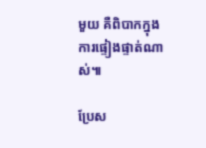មួយ គឺពិបាកក្នុងការផ្ទៀងផ្ទាត់ណាស់៕

ប្រែស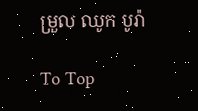ម្រួល ឈូក បូរ៉ា

To Top